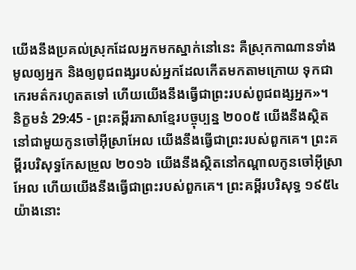យើងនឹងប្រគល់ស្រុកដែលអ្នកមកស្នាក់នៅនេះ គឺស្រុកកាណានទាំងមូលឲ្យអ្នក និងឲ្យពូជពង្សរបស់អ្នកដែលកើតមកតាមក្រោយ ទុកជាកេរមត៌ករហូតតទៅ ហើយយើងនឹងធ្វើជាព្រះរបស់ពូជពង្សអ្នក»។
និក្ខមនំ 29:45 - ព្រះគម្ពីរភាសាខ្មែរបច្ចុប្បន្ន ២០០៥ យើងនឹងស្ថិតនៅជាមួយកូនចៅអ៊ីស្រាអែល យើងនឹងធ្វើជាព្រះរបស់ពួកគេ។ ព្រះគម្ពីរបរិសុទ្ធកែសម្រួល ២០១៦ យើងនឹងស្ថិតនៅកណ្ដាលកូនចៅអ៊ីស្រាអែល ហើយយើងនឹងធ្វើជាព្រះរបស់ពួកគេ។ ព្រះគម្ពីរបរិសុទ្ធ ១៩៥៤ យ៉ាងនោះ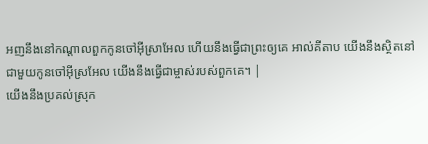អញនឹងនៅកណ្តាលពួកកូនចៅអ៊ីស្រាអែល ហើយនឹងធ្វើជាព្រះឲ្យគេ អាល់គីតាប យើងនឹងស្ថិតនៅជាមួយកូនចៅអ៊ីស្រអែល យើងនឹងធ្វើជាម្ចាស់របស់ពួកគេ។ |
យើងនឹងប្រគល់ស្រុក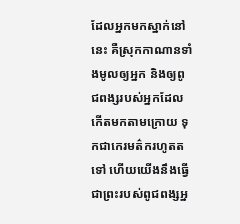ដែលអ្នកមកស្នាក់នៅនេះ គឺស្រុកកាណានទាំងមូលឲ្យអ្នក និងឲ្យពូជពង្សរបស់អ្នកដែលកើតមកតាមក្រោយ ទុកជាកេរមត៌ករហូតតទៅ ហើយយើងនឹងធ្វើជាព្រះរបស់ពូជពង្សអ្ន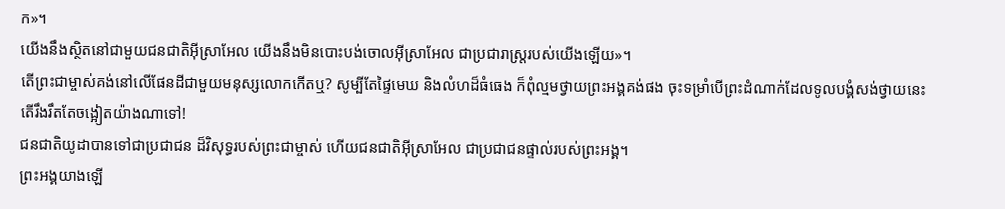ក»។
យើងនឹងស្ថិតនៅជាមួយជនជាតិអ៊ីស្រាអែល យើងនឹងមិនបោះបង់ចោលអ៊ីស្រាអែល ជាប្រជារាស្ត្ររបស់យើងឡើយ»។
តើព្រះជាម្ចាស់គង់នៅលើផែនដីជាមួយមនុស្សលោកកើតឬ? សូម្បីតែផ្ទៃមេឃ និងលំហដ៏ធំធេង ក៏ពុំល្មមថ្វាយព្រះអង្គគង់ផង ចុះទម្រាំបើព្រះដំណាក់ដែលទូលបង្គំសង់ថ្វាយនេះ តើរឹងរឹតតែចង្អៀតយ៉ាងណាទៅ!
ជនជាតិយូដាបានទៅជាប្រជាជន ដ៏វិសុទ្ធរបស់ព្រះជាម្ចាស់ ហើយជនជាតិអ៊ីស្រាអែល ជាប្រជាជនផ្ទាល់របស់ព្រះអង្គ។
ព្រះអង្គយាងឡើ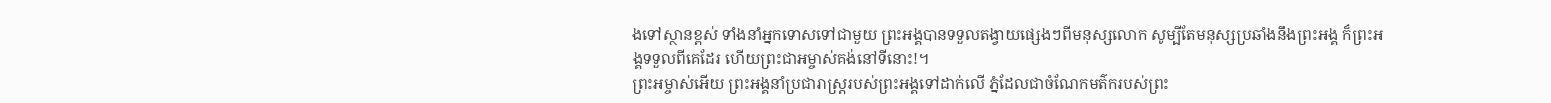ងទៅស្ថានខ្ពស់ ទាំងនាំអ្នកទោសទៅជាមួយ ព្រះអង្គបានទទួលតង្វាយផ្សេងៗពីមនុស្សលោក សូម្បីតែមនុស្សប្រឆាំងនឹងព្រះអង្គ ក៏ព្រះអង្គទទួលពីគេដែរ ហើយព្រះជាអម្ចាស់គង់នៅទីនោះ!។
ព្រះអម្ចាស់អើយ ព្រះអង្គនាំប្រជារាស្ត្ររបស់ព្រះអង្គទៅដាក់លើ ភ្នំដែលជាចំណែកមត៌ករបស់ព្រះ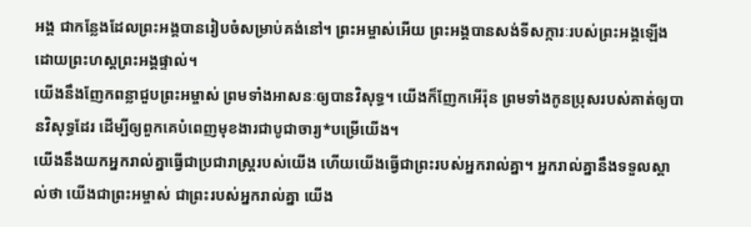អង្គ ជាកន្លែងដែលព្រះអង្គបានរៀបចំសម្រាប់គង់នៅ។ ព្រះអម្ចាស់អើយ ព្រះអង្គបានសង់ទីសក្ការៈរបស់ព្រះអង្គឡើង ដោយព្រះហស្ដព្រះអង្គផ្ទាល់។
យើងនឹងញែកពន្លាជួបព្រះអម្ចាស់ ព្រមទាំងអាសនៈឲ្យបានវិសុទ្ធ។ យើងក៏ញែកអើរ៉ុន ព្រមទាំងកូនប្រុសរបស់គាត់ឲ្យបានវិសុទ្ធដែរ ដើម្បីឲ្យពួកគេបំពេញមុខងារជាបូជាចារ្យ*បម្រើយើង។
យើងនឹងយកអ្នករាល់គ្នាធ្វើជាប្រជារាស្ត្ររបស់យើង ហើយយើងធ្វើជាព្រះរបស់អ្នករាល់គ្នា។ អ្នករាល់គ្នានឹងទទួលស្គាល់ថា យើងជាព្រះអម្ចាស់ ជាព្រះរបស់អ្នករាល់គ្នា យើង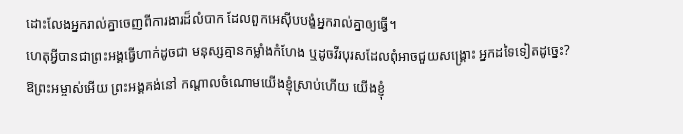ដោះលែងអ្នករាល់គ្នាចេញពីការងារដ៏លំបាក ដែលពួកអេស៊ីបបង្ខំអ្នករាល់គ្នាឲ្យធ្វើ។
ហេតុអ្វីបានជាព្រះអង្គធ្វើហាក់ដូចជា មនុស្សគ្មានកម្លាំងកំហែង ឬដូចវីរបុរសដែលពុំអាចជួយសង្គ្រោះ អ្នកដទៃទៀតដូច្នេះ? ឱព្រះអម្ចាស់អើយ ព្រះអង្គគង់នៅ កណ្ដាលចំណោមយើងខ្ញុំស្រាប់ហើយ យើងខ្ញុំ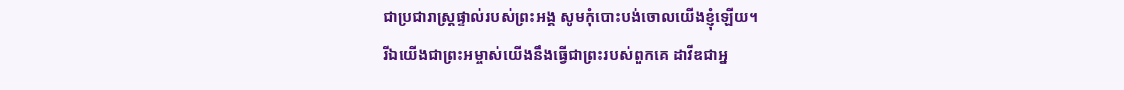ជាប្រជារាស្ត្រផ្ទាល់របស់ព្រះអង្គ សូមកុំបោះបង់ចោលយើងខ្ញុំឡើយ។
រីឯយើងជាព្រះអម្ចាស់យើងនឹងធ្វើជាព្រះរបស់ពួកគេ ដាវីឌជាអ្ន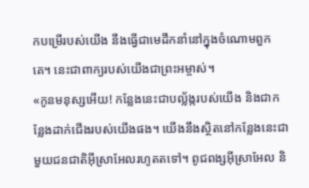កបម្រើរបស់យើង នឹងធ្វើជាមេដឹកនាំនៅក្នុងចំណោមពួកគេ។ នេះជាពាក្យរបស់យើងជាព្រះអម្ចាស់។
«កូនមនុស្សអើយ! កន្លែងនេះជាបល្ល័ង្ករបស់យើង និងជាកន្លែងដាក់ជើងរបស់យើងផង។ យើងនឹងស្ថិតនៅកន្លែងនេះជាមួយជនជាតិអ៊ីស្រាអែលរហូតតទៅ។ ពូជពង្សអ៊ីស្រាអែល និ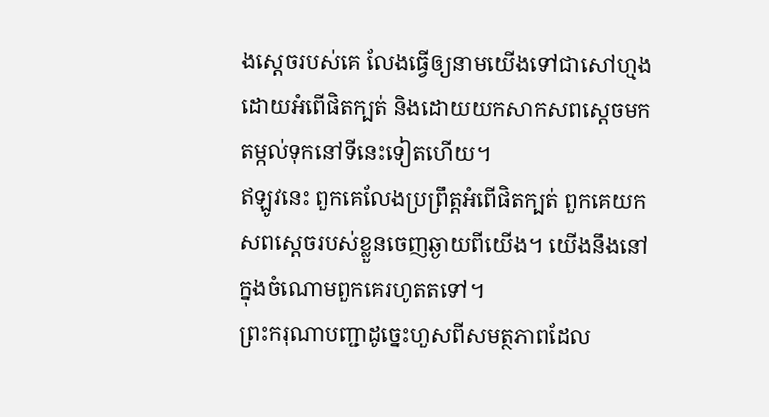ងស្ដេចរបស់គេ លែងធ្វើឲ្យនាមយើងទៅជាសៅហ្មង ដោយអំពើផិតក្បត់ និងដោយយកសាកសពស្ដេចមកតម្កល់ទុកនៅទីនេះទៀតហើយ។
ឥឡូវនេះ ពួកគេលែងប្រព្រឹត្តអំពើផិតក្បត់ ពួកគេយកសពស្ដេចរបស់ខ្លួនចេញឆ្ងាយពីយើង។ យើងនឹងនៅក្នុងចំណោមពួកគេរហូតតទៅ។
ព្រះករុណាបញ្ជាដូច្នេះហួសពីសមត្ថភាពដែល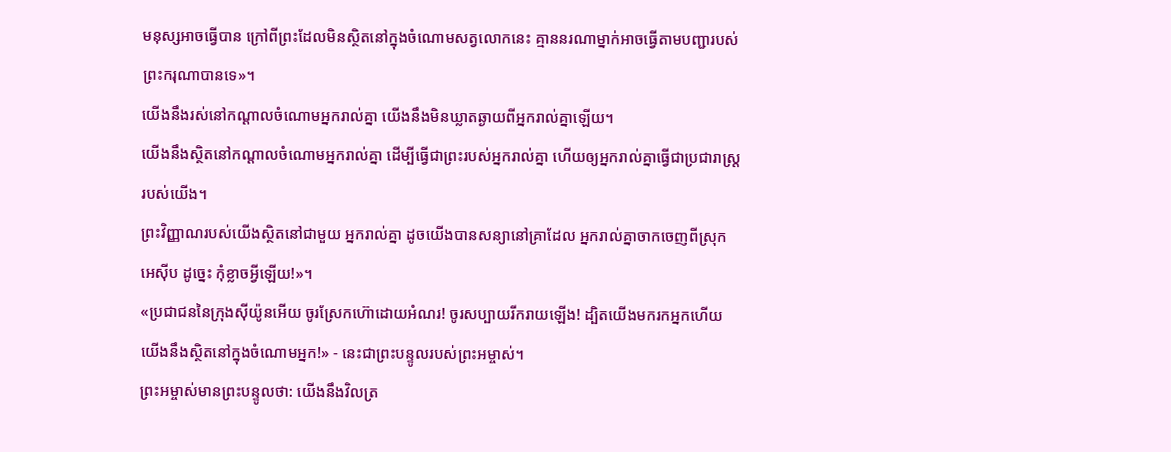មនុស្សអាចធ្វើបាន ក្រៅពីព្រះដែលមិនស្ថិតនៅក្នុងចំណោមសត្វលោកនេះ គ្មាននរណាម្នាក់អាចធ្វើតាមបញ្ជារបស់ព្រះករុណាបានទេ»។
យើងនឹងរស់នៅកណ្ដាលចំណោមអ្នករាល់គ្នា យើងនឹងមិនឃ្លាតឆ្ងាយពីអ្នករាល់គ្នាឡើយ។
យើងនឹងស្ថិតនៅកណ្ដាលចំណោមអ្នករាល់គ្នា ដើម្បីធ្វើជាព្រះរបស់អ្នករាល់គ្នា ហើយឲ្យអ្នករាល់គ្នាធ្វើជាប្រជារាស្ត្ររបស់យើង។
ព្រះវិញ្ញាណរបស់យើងស្ថិតនៅជាមួយ អ្នករាល់គ្នា ដូចយើងបានសន្យានៅគ្រាដែល អ្នករាល់គ្នាចាកចេញពីស្រុកអេស៊ីប ដូច្នេះ កុំខ្លាចអ្វីឡើយ!»។
«ប្រជាជននៃក្រុងស៊ីយ៉ូនអើយ ចូរស្រែកហ៊ោដោយអំណរ! ចូរសប្បាយរីករាយឡើង! ដ្បិតយើងមករកអ្នកហើយ យើងនឹងស្ថិតនៅក្នុងចំណោមអ្នក!» - នេះជាព្រះបន្ទូលរបស់ព្រះអម្ចាស់។
ព្រះអម្ចាស់មានព្រះបន្ទូលថា: យើងនឹងវិលត្រ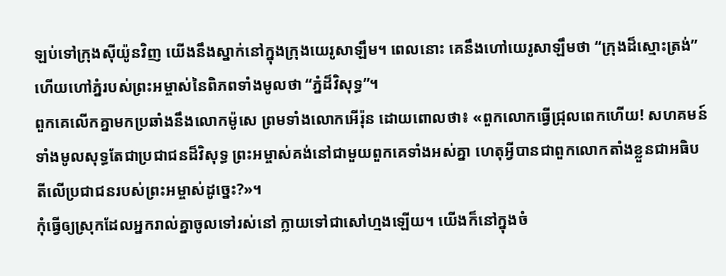ឡប់ទៅក្រុងស៊ីយ៉ូនវិញ យើងនឹងស្នាក់នៅក្នុងក្រុងយេរូសាឡឹម។ ពេលនោះ គេនឹងហៅយេរូសាឡឹមថា “ក្រុងដ៏ស្មោះត្រង់” ហើយហៅភ្នំរបស់ព្រះអម្ចាស់នៃពិភពទាំងមូលថា “ភ្នំដ៏វិសុទ្ធ”។
ពួកគេលើកគ្នាមកប្រឆាំងនឹងលោកម៉ូសេ ព្រមទាំងលោកអើរ៉ុន ដោយពោលថា៖ «ពួកលោកធ្វើជ្រុលពេកហើយ! សហគមន៍ទាំងមូលសុទ្ធតែជាប្រជាជនដ៏វិសុទ្ធ ព្រះអម្ចាស់គង់នៅជាមួយពួកគេទាំងអស់គ្នា ហេតុអ្វីបានជាពួកលោកតាំងខ្លួនជាអធិបតីលើប្រជាជនរបស់ព្រះអម្ចាស់ដូច្នេះ?»។
កុំធ្វើឲ្យស្រុកដែលអ្នករាល់គ្នាចូលទៅរស់នៅ ក្លាយទៅជាសៅហ្មងឡើយ។ យើងក៏នៅក្នុងចំ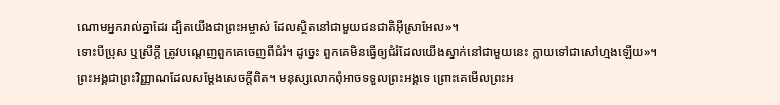ណោមអ្នករាល់គ្នាដែរ ដ្បិតយើងជាព្រះអម្ចាស់ ដែលស្ថិតនៅជាមួយជនជាតិអ៊ីស្រាអែល»។
ទោះបីប្រុស ឬស្រីក្ដី ត្រូវបណ្ដេញពួកគេចេញពីជំរំ។ ដូច្នេះ ពួកគេមិនធ្វើឲ្យជំរំដែលយើងស្នាក់នៅជាមួយនេះ ក្លាយទៅជាសៅហ្មងឡើយ»។
ព្រះអង្គជាព្រះវិញ្ញាណដែលសម្តែងសេចក្ដីពិត។ មនុស្សលោកពុំអាចទទួលព្រះអង្គទេ ព្រោះគេមើលព្រះអ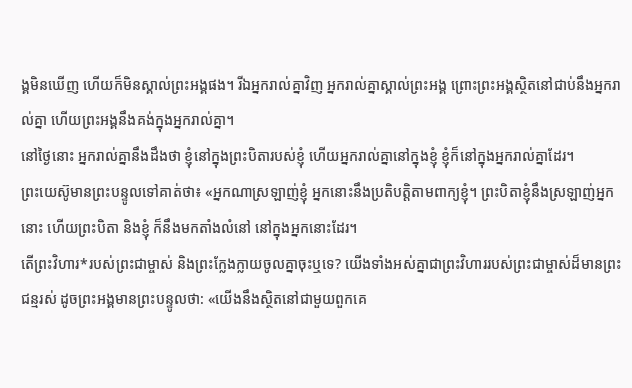ង្គមិនឃើញ ហើយក៏មិនស្គាល់ព្រះអង្គផង។ រីឯអ្នករាល់គ្នាវិញ អ្នករាល់គ្នាស្គាល់ព្រះអង្គ ព្រោះព្រះអង្គស្ថិតនៅជាប់នឹងអ្នករាល់គ្នា ហើយព្រះអង្គនឹងគង់ក្នុងអ្នករាល់គ្នា។
នៅថ្ងៃនោះ អ្នករាល់គ្នានឹងដឹងថា ខ្ញុំនៅក្នុងព្រះបិតារបស់ខ្ញុំ ហើយអ្នករាល់គ្នានៅក្នុងខ្ញុំ ខ្ញុំក៏នៅក្នុងអ្នករាល់គ្នាដែរ។
ព្រះយេស៊ូមានព្រះបន្ទូលទៅគាត់ថា៖ «អ្នកណាស្រឡាញ់ខ្ញុំ អ្នកនោះនឹងប្រតិបត្តិតាមពាក្យខ្ញុំ។ ព្រះបិតាខ្ញុំនឹងស្រឡាញ់អ្នកនោះ ហើយព្រះបិតា និងខ្ញុំ ក៏នឹងមកតាំងលំនៅ នៅក្នុងអ្នកនោះដែរ។
តើព្រះវិហារ*របស់ព្រះជាម្ចាស់ និងព្រះក្លែងក្លាយចូលគ្នាចុះឬទេ? យើងទាំងអស់គ្នាជាព្រះវិហាររបស់ព្រះជាម្ចាស់ដ៏មានព្រះជន្មរស់ ដូចព្រះអង្គមានព្រះបន្ទូលថា: «យើងនឹងស្ថិតនៅជាមួយពួកគេ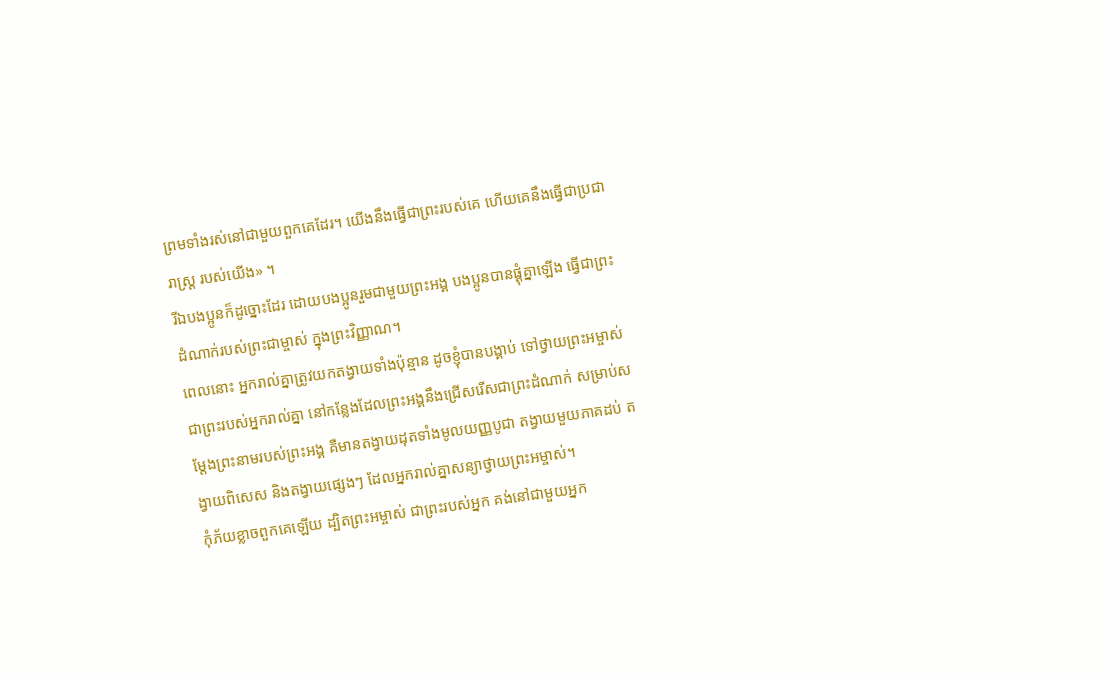ព្រមទាំងរស់នៅជាមួយពួកគេដែរ។ យើងនឹងធ្វើជាព្រះរបស់គេ ហើយគេនឹងធ្វើជាប្រជារាស្ដ្រ របស់យើង» ។
រីឯបងប្អូនក៏ដូច្នោះដែរ ដោយបងប្អូនរួមជាមួយព្រះអង្គ បងប្អូនបានផ្គុំគ្នាឡើង ធ្វើជាព្រះដំណាក់របស់ព្រះជាម្ចាស់ ក្នុងព្រះវិញ្ញាណ។
ពេលនោះ អ្នករាល់គ្នាត្រូវយកតង្វាយទាំងប៉ុន្មាន ដូចខ្ញុំបានបង្គាប់ ទៅថ្វាយព្រះអម្ចាស់ ជាព្រះរបស់អ្នករាល់គ្នា នៅកន្លែងដែលព្រះអង្គនឹងជ្រើសរើសជាព្រះដំណាក់ សម្រាប់សម្តែងព្រះនាមរបស់ព្រះអង្គ គឺមានតង្វាយដុតទាំងមូលយញ្ញបូជា តង្វាយមួយភាគដប់ តង្វាយពិសេស និងតង្វាយផ្សេងៗ ដែលអ្នករាល់គ្នាសន្យាថ្វាយព្រះអម្ចាស់។
កុំភ័យខ្លាចពួកគេឡើយ ដ្បិតព្រះអម្ចាស់ ជាព្រះរបស់អ្នក គង់នៅជាមួយអ្នក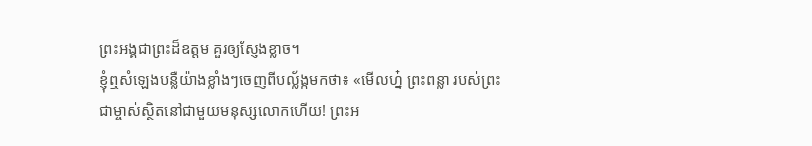ព្រះអង្គជាព្រះដ៏ឧត្ដម គួរឲ្យស្ញែងខ្លាច។
ខ្ញុំឮសំឡេងបន្លឺយ៉ាងខ្លាំងៗចេញពីបល្ល័ង្កមកថា៖ «មើលហ្ន៎ ព្រះពន្លា របស់ព្រះជាម្ចាស់ស្ថិតនៅជាមួយមនុស្សលោកហើយ! ព្រះអ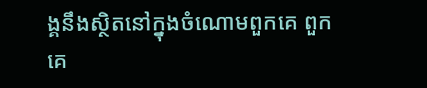ង្គនឹងស្ថិតនៅក្នុងចំណោមពួកគេ ពួកគេ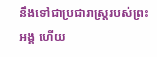នឹងទៅជាប្រជារាស្ដ្ររបស់ព្រះអង្គ ហើយ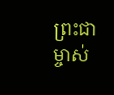ព្រះជាម្ចាស់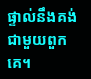ផ្ទាល់នឹងគង់ជាមួយពួកគេ។